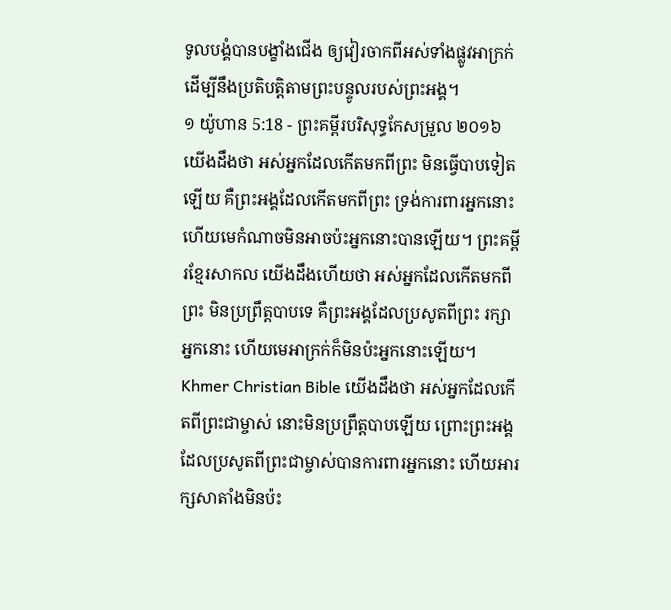ទូលបង្គំបានបង្ខាំងជើង ឲ្យវៀរចាកពីអស់ទាំងផ្លូវអាក្រក់ ដើម្បីនឹងប្រតិបត្តិតាមព្រះបន្ទូលរបស់ព្រះអង្គ។
១ យ៉ូហាន 5:18 - ព្រះគម្ពីរបរិសុទ្ធកែសម្រួល ២០១៦ យើងដឹងថា អស់អ្នកដែលកើតមកពីព្រះ មិនធ្វើបាបទៀតឡើយ គឺព្រះអង្គដែលកើតមកពីព្រះ ទ្រង់ការពារអ្នកនោះ ហើយមេកំណាចមិនអាចប៉ះអ្នកនោះបានឡើយ។ ព្រះគម្ពីរខ្មែរសាកល យើងដឹងហើយថា អស់អ្នកដែលកើតមកពីព្រះ មិនប្រព្រឹត្តបាបទេ គឺព្រះអង្គដែលប្រសូតពីព្រះ រក្សាអ្នកនោះ ហើយមេអាក្រក់ក៏មិនប៉ះអ្នកនោះឡើយ។ Khmer Christian Bible យើងដឹងថា អស់អ្នកដែលកើតពីព្រះជាម្ចាស់ នោះមិនប្រព្រឹត្ដបាបឡើយ ព្រោះព្រះអង្គដែលប្រសូតពីព្រះជាម្ចាស់បានការពារអ្នកនោះ ហើយអារក្សសាតាំងមិនប៉ះ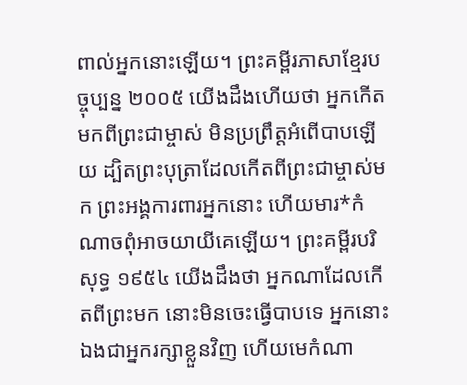ពាល់អ្នកនោះឡើយ។ ព្រះគម្ពីរភាសាខ្មែរបច្ចុប្បន្ន ២០០៥ យើងដឹងហើយថា អ្នកកើតមកពីព្រះជាម្ចាស់ មិនប្រព្រឹត្តអំពើបាបឡើយ ដ្បិតព្រះបុត្រាដែលកើតពីព្រះជាម្ចាស់មក ព្រះអង្គការពារអ្នកនោះ ហើយមារ*កំណាចពុំអាចយាយីគេឡើយ។ ព្រះគម្ពីរបរិសុទ្ធ ១៩៥៤ យើងដឹងថា អ្នកណាដែលកើតពីព្រះមក នោះមិនចេះធ្វើបាបទេ អ្នកនោះឯងជាអ្នករក្សាខ្លួនវិញ ហើយមេកំណា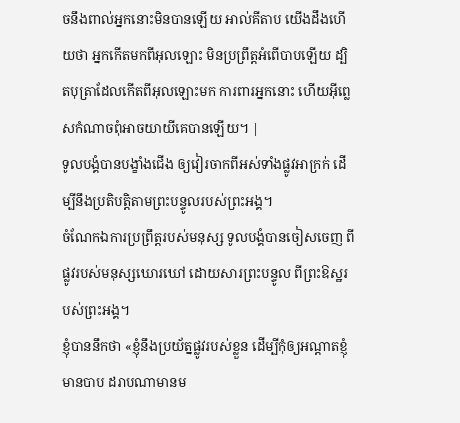ចនឹងពាល់អ្នកនោះមិនបានឡើយ អាល់គីតាប យើងដឹងហើយថា អ្នកកើតមកពីអុលឡោះ មិនប្រព្រឹត្ដអំពើបាបឡើយ ដ្បិតបុត្រាដែលកើតពីអុលឡោះមក ការពារអ្នកនោះ ហើយអ៊ីព្លេសកំណាចពុំអាចយាយីគេបានឡើយ។ |
ទូលបង្គំបានបង្ខាំងជើង ឲ្យវៀរចាកពីអស់ទាំងផ្លូវអាក្រក់ ដើម្បីនឹងប្រតិបត្តិតាមព្រះបន្ទូលរបស់ព្រះអង្គ។
ចំណែកឯការប្រព្រឹត្តរបស់មនុស្ស ទូលបង្គំបានចៀសចេញ ពីផ្លូវរបស់មនុស្សឃោរឃៅ ដោយសារព្រះបន្ទូល ពីព្រះឱស្ឋរបស់ព្រះអង្គ។
ខ្ញុំបាននឹកថា «ខ្ញុំនឹងប្រយ័ត្នផ្លូវរបស់ខ្លួន ដើម្បីកុំឲ្យអណ្ដាតខ្ញុំមានបាប ដរាបណាមានម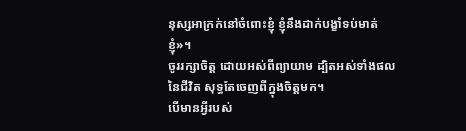នុស្សអាក្រក់នៅចំពោះខ្ញុំ ខ្ញុំនឹងដាក់បង្ខាំទប់មាត់ខ្ញុំ»។
ចូររក្សាចិត្ត ដោយអស់ពីព្យាយាម ដ្បិតអស់ទាំងផលនៃជីវិត សុទ្ធតែចេញពីក្នុងចិត្តមក។
បើមានអ្វីរបស់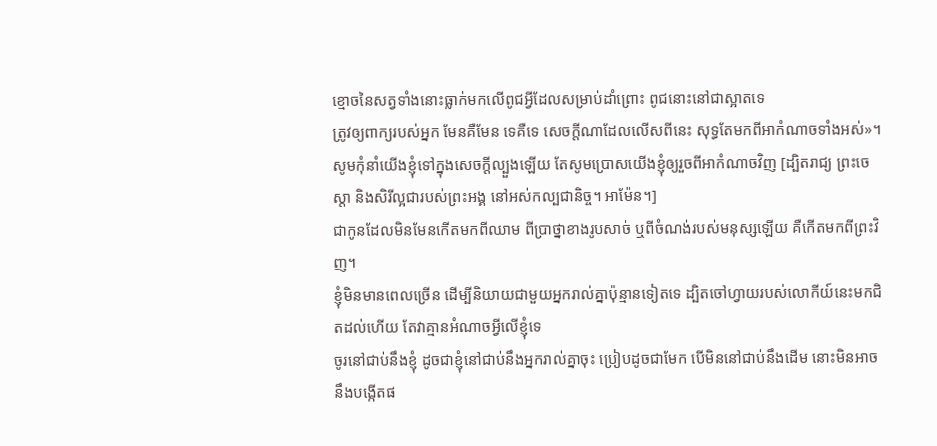ខ្មោចនៃសត្វទាំងនោះធ្លាក់មកលើពូជអ្វីដែលសម្រាប់ដាំព្រោះ ពូជនោះនៅជាស្អាតទេ
ត្រូវឲ្យពាក្យរបស់អ្នក មែនគឺមែន ទេគឺទេ សេចក្តីណាដែលលើសពីនេះ សុទ្ធតែមកពីអាកំណាចទាំងអស់»។
សូមកុំនាំយើងខ្ញុំទៅក្នុងសេចក្តីល្បួងឡើយ តែសូមប្រោសយើងខ្ញុំឲ្យរួចពីអាកំណាចវិញ [ដ្បិតរាជ្យ ព្រះចេស្តា និងសិរីល្អជារបស់ព្រះអង្គ នៅអស់កល្បជានិច្ច។ អាម៉ែន។]
ជាកូនដែលមិនមែនកើតមកពីឈាម ពីប្រាថ្នាខាងរូបសាច់ ឬពីចំណង់របស់មនុស្សឡើយ គឺកើតមកពីព្រះវិញ។
ខ្ញុំមិនមានពេលច្រើន ដើម្បីនិយាយជាមួយអ្នករាល់គ្នាប៉ុន្មានទៀតទេ ដ្បិតចៅហ្វាយរបស់លោកីយ៍នេះមកជិតដល់ហើយ តែវាគ្មានអំណាចអ្វីលើខ្ញុំទេ
ចូរនៅជាប់នឹងខ្ញុំ ដូចជាខ្ញុំនៅជាប់នឹងអ្នករាល់គ្នាចុះ ប្រៀបដូចជាមែក បើមិននៅជាប់នឹងដើម នោះមិនអាចនឹងបង្កើតផ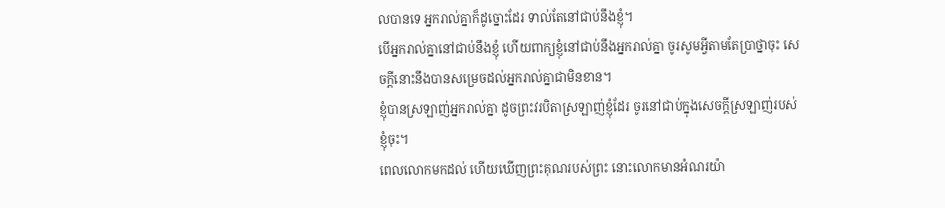លបានទេ អ្នករាល់គ្នាក៏ដូច្នោះដែរ ទាល់តែនៅជាប់នឹងខ្ញុំ។
បើអ្នករាល់គ្នានៅជាប់នឹងខ្ញុំ ហើយពាក្យខ្ញុំនៅជាប់នឹងអ្នករាល់គ្នា ចូរសូមអ្វីតាមតែប្រាថ្នាចុះ សេចក្ដីនោះនឹងបានសម្រេចដល់អ្នករាល់គ្នាជាមិនខាន។
ខ្ញុំបានស្រឡាញ់អ្នករាល់គ្នា ដូចព្រះវរបិតាស្រឡាញ់ខ្ញុំដែរ ចូរនៅជាប់ក្នុងសេចក្តីស្រឡាញ់របស់ខ្ញុំចុះ។
ពេលលោកមកដល់ ហើយឃើញព្រះគុណរបស់ព្រះ នោះលោកមានអំណរយ៉ា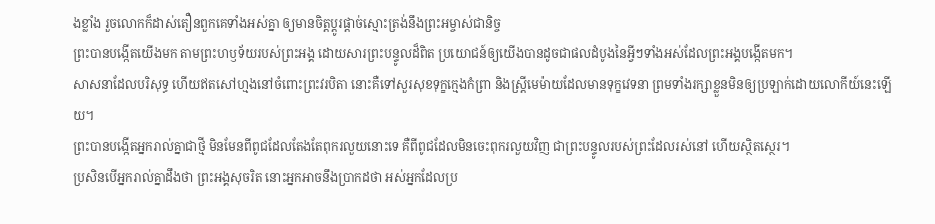ងខ្លាំង រួចលោកក៏ដាស់តឿនពួកគេទាំងអស់គ្នា ឲ្យមានចិត្តប្ដូរផ្ដាច់ស្មោះត្រង់នឹងព្រះអម្ចាស់ជានិច្ច
ព្រះបានបង្កើតយើងមក តាមព្រះហឫទ័យរបស់ព្រះអង្គ ដោយសារព្រះបន្ទូលដ៏ពិត ប្រយោជន៍ឲ្យយើងបានដូចជាផលដំបូងនៃអ្វីៗទាំងអស់ដែលព្រះអង្គបង្កើតមក។
សាសនាដែលបរិសុទ្ធ ហើយឥតសៅហ្មងនៅចំពោះព្រះវរបិតា នោះគឺទៅសួរសុខទុក្ខក្មេងកំព្រា និងស្ត្រីមេម៉ាយដែលមានទុក្ខវេទនា ព្រមទាំងរក្សាខ្លួនមិនឲ្យប្រឡាក់ដោយលោកីយ៍នេះឡើយ។
ព្រះបានបង្កើតអ្នករាល់គ្នាជាថ្មី មិនមែនពីពូជដែលតែងតែពុករលួយនោះទេ គឺពីពូជដែលមិនចេះពុករលួយវិញ ជាព្រះបន្ទូលរបស់ព្រះដែលរស់នៅ ហើយស្ថិតស្ថេរ។
ប្រសិនបើអ្នករាល់គ្នាដឹងថា ព្រះអង្គសុចរិត នោះអ្នកអាចនឹងប្រាកដថា អស់អ្នកដែលប្រ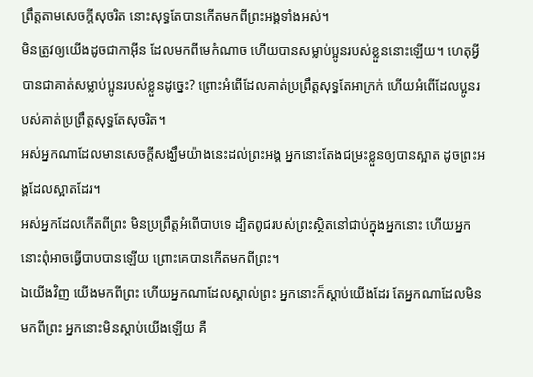ព្រឹត្តតាមសេចក្ដីសុចរិត នោះសុទ្ធតែបានកើតមកពីព្រះអង្គទាំងអស់។
មិនត្រូវឲ្យយើងដូចជាកាអ៊ីន ដែលមកពីមេកំណាច ហើយបានសម្លាប់ប្អូនរបស់ខ្លួននោះឡើយ។ ហេតុអ្វីបានជាគាត់សម្លាប់ប្អូនរបស់ខ្លួនដូច្នេះ? ព្រោះអំពើដែលគាត់ប្រព្រឹត្តសុទ្ធតែអាក្រក់ ហើយអំពើដែលប្អូនរបស់គាត់ប្រព្រឹត្តសុទ្ធតែសុចរិត។
អស់អ្នកណាដែលមានសេចក្ដីសង្ឃឹមយ៉ាងនេះដល់ព្រះអង្គ អ្នកនោះតែងជម្រះខ្លួនឲ្យបានស្អាត ដូចព្រះអង្គដែលស្អាតដែរ។
អស់អ្នកដែលកើតពីព្រះ មិនប្រព្រឹត្តអំពើបាបទេ ដ្បិតពូជរបស់ព្រះស្ថិតនៅជាប់ក្នុងអ្នកនោះ ហើយអ្នកនោះពុំអាចធ្វើបាបបានឡើយ ព្រោះគេបានកើតមកពីព្រះ។
ឯយើងវិញ យើងមកពីព្រះ ហើយអ្នកណាដែលស្គាល់ព្រះ អ្នកនោះក៏ស្តាប់យើងដែរ តែអ្នកណាដែលមិនមកពីព្រះ អ្នកនោះមិនស្តាប់យើងឡើយ គឺ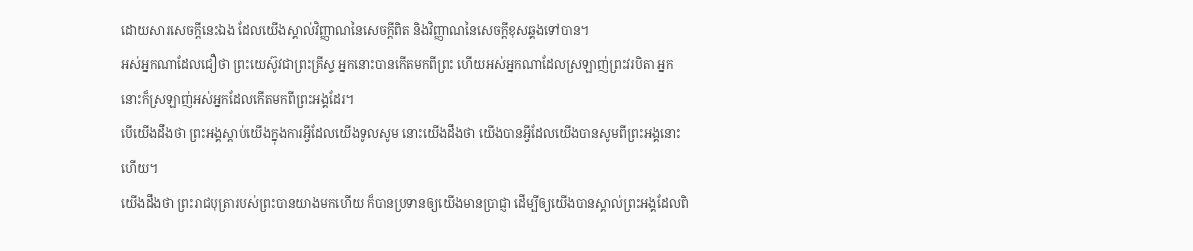ដោយសារសេចក្ដីនេះឯង ដែលយើងស្គាល់វិញ្ញាណនៃសេចក្ដីពិត និងវិញ្ញាណនៃសេចក្ដីខុសឆ្គងទៅបាន។
អស់អ្នកណាដែលជឿថា ព្រះយេស៊ូវជាព្រះគ្រីស្ទ អ្នកនោះបានកើតមកពីព្រះ ហើយអស់អ្នកណាដែលស្រឡាញ់ព្រះវរបិតា អ្នកនោះក៏ស្រឡាញ់អស់អ្នកដែលកើតមកពីព្រះអង្គដែរ។
បើយើងដឹងថា ព្រះអង្គស្តាប់យើងក្នុងការអ្វីដែលយើងទូលសូម នោះយើងដឹងថា យើងបានអ្វីដែលយើងបានសូមពីព្រះអង្គនោះហើយ។
យើងដឹងថា ព្រះរាជបុត្រារបស់ព្រះបានយាងមកហើយ ក៏បានប្រទានឲ្យយើងមានប្រាជ្ញា ដើម្បីឲ្យយើងបានស្គាល់ព្រះអង្គដែលពិ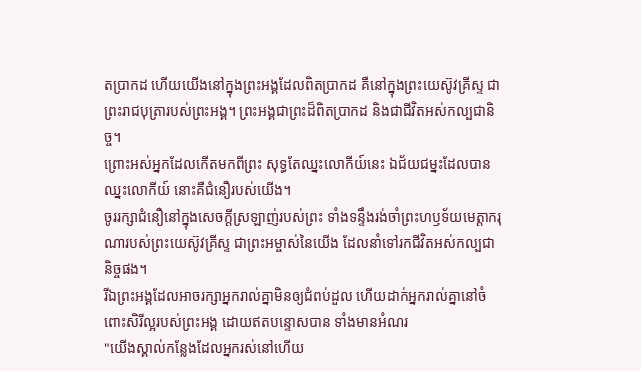តប្រាកដ ហើយយើងនៅក្នុងព្រះអង្គដែលពិតប្រាកដ គឺនៅក្នុងព្រះយេស៊ូវគ្រីស្ទ ជាព្រះរាជបុត្រារបស់ព្រះអង្គ។ ព្រះអង្គជាព្រះដ៏ពិតប្រាកដ និងជាជីវិតអស់កល្បជានិច្ច។
ព្រោះអស់អ្នកដែលកើតមកពីព្រះ សុទ្ធតែឈ្នះលោកីយ៍នេះ ឯជ័យជម្នះដែលបានឈ្នះលោកីយ៍ នោះគឺជំនឿរបស់យើង។
ចូររក្សាជំនឿនៅក្នុងសេចក្ដីស្រឡាញ់របស់ព្រះ ទាំងទន្ទឹងរង់ចាំព្រះហឫទ័យមេត្តាករុណារបស់ព្រះយេស៊ូវគ្រីស្ទ ជាព្រះអម្ចាស់នៃយើង ដែលនាំទៅរកជីវិតអស់កល្បជានិច្ចផង។
រីឯព្រះអង្គដែលអាចរក្សាអ្នករាល់គ្នាមិនឲ្យជំពប់ដួល ហើយដាក់អ្នករាល់គ្នានៅចំពោះសិរីល្អរបស់ព្រះអង្គ ដោយឥតបន្ទោសបាន ទាំងមានអំណរ
"យើងស្គាល់កន្លែងដែលអ្នករស់នៅហើយ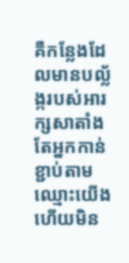គឺកន្លែងដែលមានបល្ល័ង្ករបស់អារក្សសាតាំង តែអ្នកកាន់ខ្ជាប់តាមឈ្មោះយើង ហើយមិន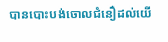បានបោះបង់ចោលជំនឿដល់យើ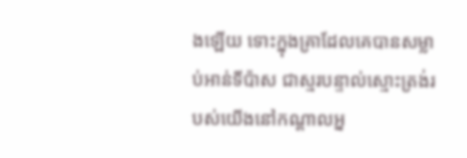ងឡើយ ទោះក្នុងគ្រាដែលគេបានសម្លាប់អាន់ទីប៉ាស ជាស្មរបន្ទាល់ស្មោះត្រង់របស់យើងនៅកណ្ដាលអ្ន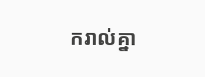ករាល់គ្នា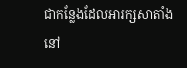ជាកន្លែងដែលអារក្សសាតាំងនៅ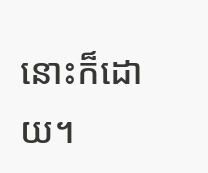នោះក៏ដោយ។